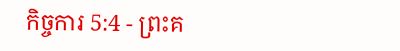កិច្ចការ 5:4 - ព្រះគ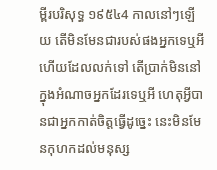ម្ពីរបរិសុទ្ធ ១៩៥៤4 កាលនៅៗឡើយ តើមិនមែនជារបស់ផងអ្នកទេឬអី ហើយដែលលក់ទៅ តើប្រាក់មិននៅក្នុងអំណាចអ្នកដែរទេឬអី ហេតុអ្វីបានជាអ្នកកាត់ចិត្តធ្វើដូច្នេះ នេះមិនមែនកុហកដល់មនុស្ស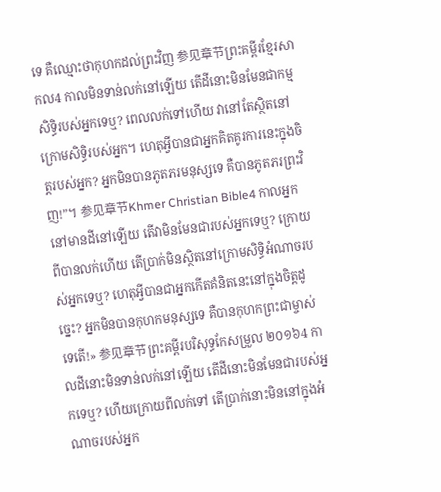ទេ គឺឈ្មោះថាកុហកដល់ព្រះវិញ 参见章节ព្រះគម្ពីរខ្មែរសាកល4 កាលមិនទាន់លក់នៅឡើយ តើដីនោះមិនមែនជាកម្មសិទ្ធិរបស់អ្នកទេឬ? ពេលលក់ទៅហើយ វានៅតែស្ថិតនៅក្រោមសិទ្ធិរបស់អ្នក។ ហេតុអ្វីបានជាអ្នកគិតគូរការនេះក្នុងចិត្តរបស់អ្នក? អ្នកមិនបានភូតភរមនុស្សទេ គឺបានភូតភរព្រះវិញ!”។ 参见章节Khmer Christian Bible4 កាលអ្នកនៅមានដីនៅឡើយ តើវាមិនមែនជារបស់អ្នកទេឬ? ក្រោយពីបានលក់ហើយ តើប្រាក់មិនស្ថិតនៅក្រោមសិទ្ធិអំណាចរបស់អ្នកទេឬ? ហេតុអ្វីបានជាអ្នកកើតគំនិតនេះនៅក្នុងចិត្តដូច្នេះ? អ្នកមិនបានកុហកមនុស្សទេ គឺបានកុហកព្រះជាម្ចាស់ទេតើ!» 参见章节ព្រះគម្ពីរបរិសុទ្ធកែសម្រួល ២០១៦4 កាលដីនោះមិនទាន់លក់នៅឡើយ តើដីនោះមិនមែនជារបស់អ្នកទេឬ? ហើយក្រោយពីលក់ទៅ តើប្រាក់នោះមិននៅក្នុងអំណាចរបស់អ្នក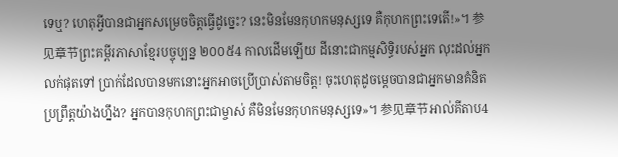ទេឬ? ហេតុអ្វីបានជាអ្នកសម្រេចចិត្តធ្វើដូច្នេះ? នេះមិនមែនកុហកមនុស្សទេ គឺកុហកព្រះទេតើ!»។ 参见章节ព្រះគម្ពីរភាសាខ្មែរបច្ចុប្បន្ន ២០០៥4 កាលដើមឡើយ ដីនោះជាកម្មសិទ្ធិរបស់អ្នក លុះដល់អ្នកលក់ផុតទៅ ប្រាក់ដែលបានមកនោះអ្នកអាចប្រើប្រាស់តាមចិត្ត! ចុះហេតុដូចម្ដេចបានជាអ្នកមានគំនិតប្រព្រឹត្តយ៉ាងហ្នឹង? អ្នកបានកុហកព្រះជាម្ចាស់ គឺមិនមែនកុហកមនុស្សទេ»។ 参见章节អាល់គីតាប4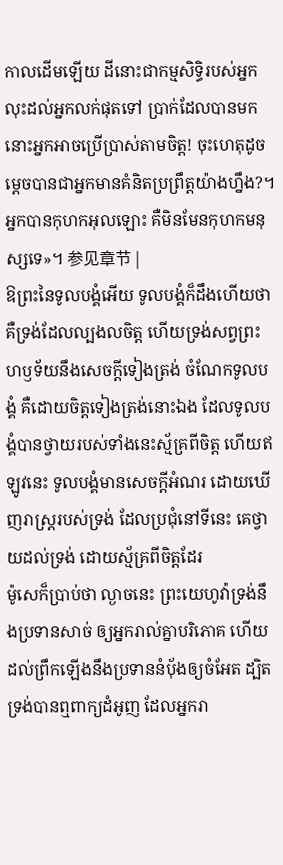កាលដើមឡើយ ដីនោះជាកម្មសិទ្ធិរបស់អ្នក លុះដល់អ្នកលក់ផុតទៅ ប្រាក់ដែលបានមកនោះអ្នកអាចប្រើប្រាស់តាមចិត្ដ! ចុះហេតុដូចម្ដេចបានជាអ្នកមានគំនិតប្រព្រឹត្ដយ៉ាងហ្នឹង?។ អ្នកបានកុហកអុលឡោះ គឺមិនមែនកុហកមនុស្សទេ»។ 参见章节 |
ឱព្រះនៃទូលបង្គំអើយ ទូលបង្គំក៏ដឹងហើយថា គឺទ្រង់ដែលល្បងលចិត្ត ហើយទ្រង់សព្វព្រះហឫទ័យនឹងសេចក្ដីទៀងត្រង់ ចំណែកទូលបង្គំ គឺដោយចិត្តទៀងត្រង់នោះឯង ដែលទូលបង្គំបានថ្វាយរបស់ទាំងនេះស្ម័គ្រពីចិត្ត ហើយឥឡូវនេះ ទូលបង្គំមានសេចក្ដីអំណរ ដោយឃើញរាស្ត្ររបស់ទ្រង់ ដែលប្រជុំនៅទីនេះ គេថ្វាយដល់ទ្រង់ ដោយស្ម័គ្រពីចិត្តដែរ
ម៉ូសេក៏ប្រាប់ថា ល្ងាចនេះ ព្រះយេហូវ៉ាទ្រង់នឹងប្រទានសាច់ ឲ្យអ្នករាល់គ្នាបរិភោគ ហើយដល់ព្រឹកឡើងនឹងប្រទាននំបុ័ងឲ្យចំអែត ដ្បិតទ្រង់បានឮពាក្យដំអូញ ដែលអ្នករា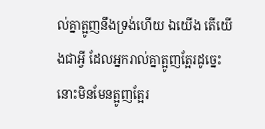ល់គ្នាត្អូញនឹងទ្រង់ហើយ ឯយើង តើយើងជាអ្វី ដែលអ្នករាល់គ្នាត្អូញត្អែរដូច្នេះ នោះមិនមែនត្អូញត្អែរ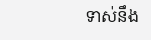ទាស់នឹង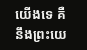យើងទេ គឺនឹងព្រះយេ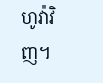ហូវ៉ាវិញ។